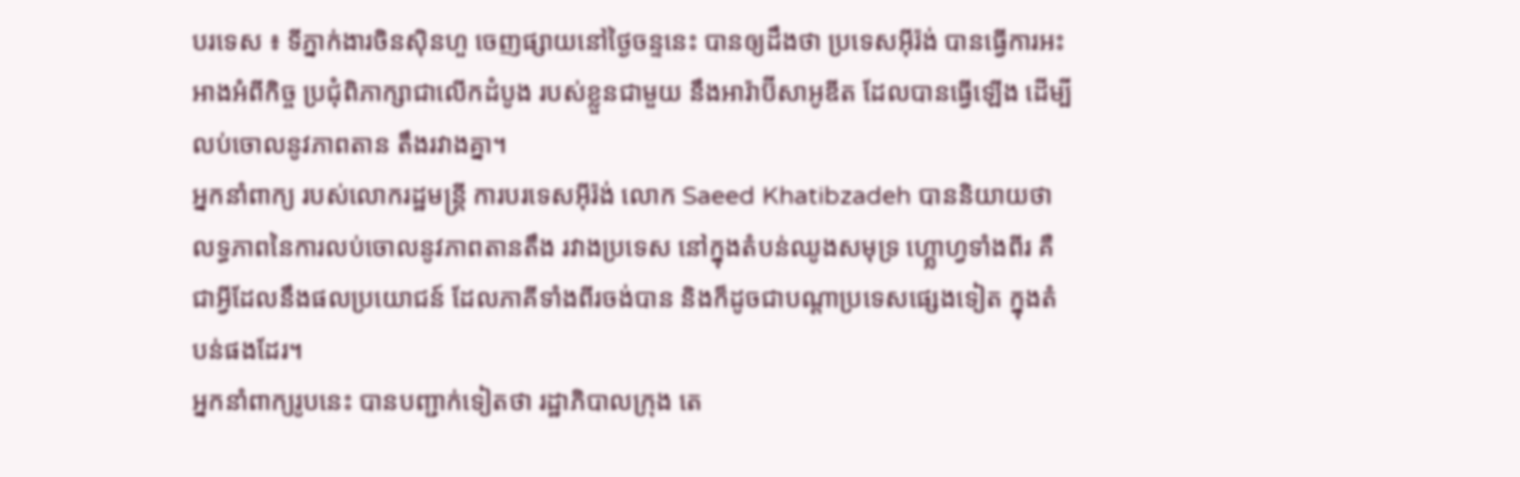បរទេស ៖ ទីភ្នាក់ងារចិនស៊ិនហួ ចេញផ្សាយនៅថ្ងៃចន្ទនេះ បានឲ្យដឹងថា ប្រទេសអ៊ីរ៉ង់ បានធ្វើការអះអាងអំពីកិច្ច ប្រជុំពិភាក្សាជាលើកដំបូង របស់ខ្លួនជាមួយ នឹងអារ៉ាប៊ីសាអូឌីត ដែលបានធ្វើឡើង ដើម្បីលប់ចោលនូវភាពតាន តឹងរវាងគ្នា។
អ្នកនាំពាក្យ របស់លោករដ្ឋមន្ត្រី ការបរទេសអ៊ីរ៉ង់ លោក Saeed Khatibzadeh បាននិយាយថា លទ្ធភាពនៃការលប់ចោលនូវភាពតានតឹង រវាងប្រទេស នៅក្នុងតំបន់ឈូងសមុទ្រ ហ្គ្លោហ្វទាំងពីរ គឺជាអ្វីដែលនឹងផលប្រយោជន៍ ដែលភាគីទាំងពីរចង់បាន និងក៏ដូចជាបណ្តាប្រទេសផ្សេងទៀត ក្នុងតំបន់ផងដែរ។
អ្នកនាំពាក្យរូបនេះ បានបញ្ជាក់ទៀតថា រដ្ឋាភិបាលក្រុង តេ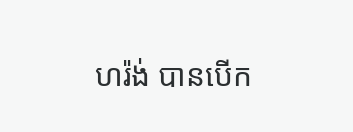ហរ៉ង់ បានបើក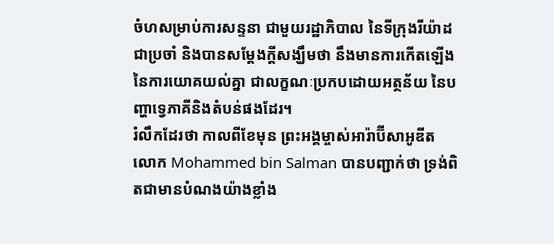ចំហសម្រាប់ការសន្ទនា ជាមួយរដ្ឋាភិបាល នៃទីក្រុងរីយ៉ាដជាប្រចាំ និងបានសម្តែងក្តីសង្ឃឹមថា នឹងមានការកើតឡើង នៃការយោគយល់គ្នា ជាលក្ខណៈប្រកបដោយអត្ថន័យ នៃបញ្ហាទ្វេភាគីនិងតំបន់ផងដែរ។
រំលឹកដែរថា កាលពីខែមុន ព្រះអង្គម្ចាស់អារ៉ាប៊ីសាអូឌីត លោក Mohammed bin Salman បានបញ្ជាក់ថា ទ្រង់ពិតជាមានបំណងយ៉ាងខ្លាំង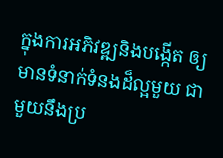ក្នុងការអភិវឌ្ឍនិងបង្កើត ឲ្យមានទំនាក់ទំនងដ៏ល្អមួយ ជាមួយនឹងប្រ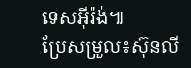ទេសអ៊ីរ៉ង់៕
ប្រែសម្រួល៖ស៊ុនលី